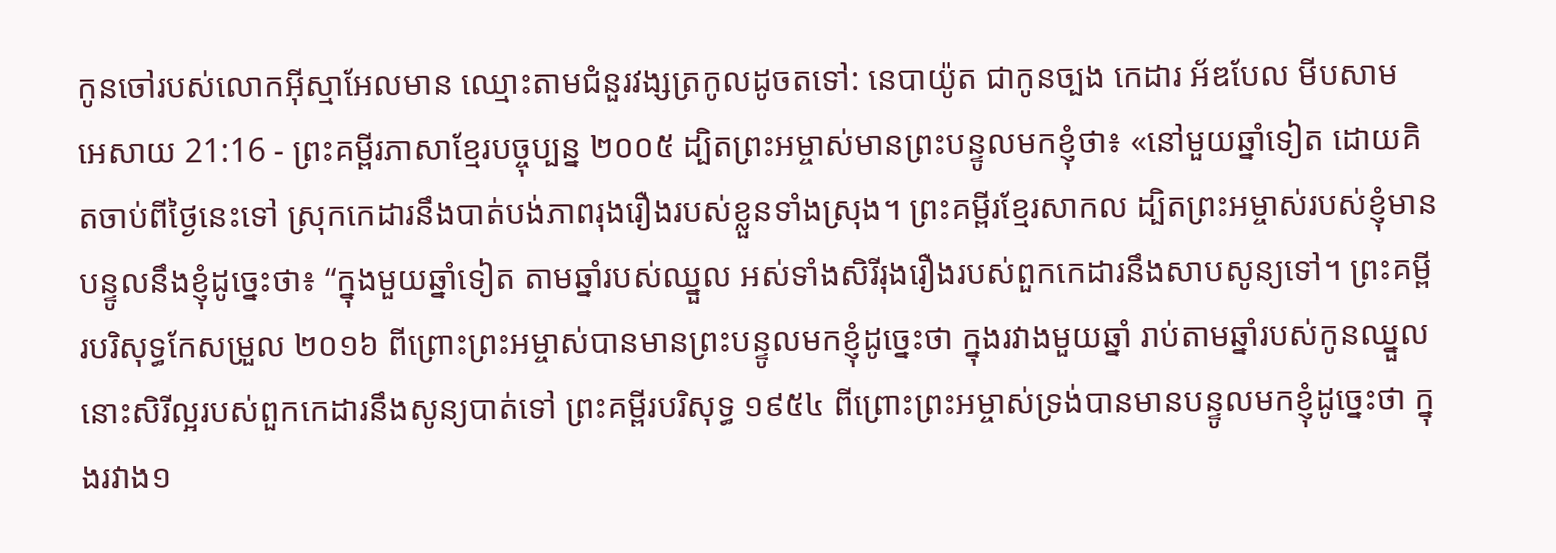កូនចៅរបស់លោកអ៊ីស្មាអែលមាន ឈ្មោះតាមជំនួរវង្សត្រកូលដូចតទៅ: នេបាយ៉ូត ជាកូនច្បង កេដារ អ័ឌបែល មីបសាម
អេសាយ 21:16 - ព្រះគម្ពីរភាសាខ្មែរបច្ចុប្បន្ន ២០០៥ ដ្បិតព្រះអម្ចាស់មានព្រះបន្ទូលមកខ្ញុំថា៖ «នៅមួយឆ្នាំទៀត ដោយគិតចាប់ពីថ្ងៃនេះទៅ ស្រុកកេដារនឹងបាត់បង់ភាពរុងរឿងរបស់ខ្លួនទាំងស្រុង។ ព្រះគម្ពីរខ្មែរសាកល ដ្បិតព្រះអម្ចាស់របស់ខ្ញុំមានបន្ទូលនឹងខ្ញុំដូច្នេះថា៖ “ក្នុងមួយឆ្នាំទៀត តាមឆ្នាំរបស់ឈ្នួល អស់ទាំងសិរីរុងរឿងរបស់ពួកកេដារនឹងសាបសូន្យទៅ។ ព្រះគម្ពីរបរិសុទ្ធកែសម្រួល ២០១៦ ពីព្រោះព្រះអម្ចាស់បានមានព្រះបន្ទូលមកខ្ញុំដូច្នេះថា ក្នុងរវាងមួយឆ្នាំ រាប់តាមឆ្នាំរបស់កូនឈ្នួល នោះសិរីល្អរបស់ពួកកេដារនឹងសូន្យបាត់ទៅ ព្រះគម្ពីរបរិសុទ្ធ ១៩៥៤ ពីព្រោះព្រះអម្ចាស់ទ្រង់បានមានបន្ទូលមកខ្ញុំដូច្នេះថា ក្នុងរវាង១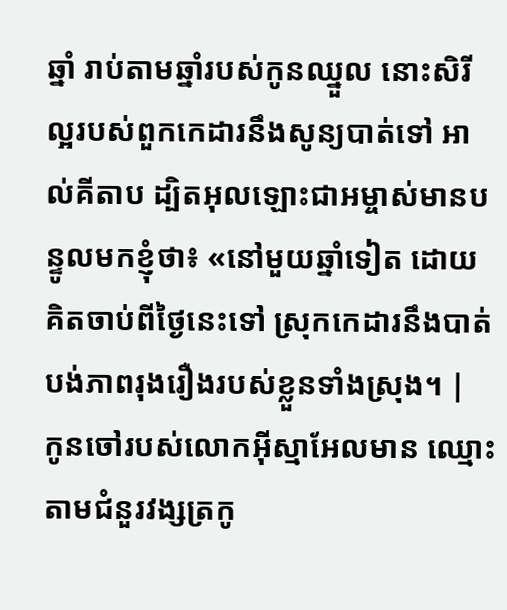ឆ្នាំ រាប់តាមឆ្នាំរបស់កូនឈ្នួល នោះសិរីល្អរបស់ពួកកេដារនឹងសូន្យបាត់ទៅ អាល់គីតាប ដ្បិតអុលឡោះជាអម្ចាស់មានបន្ទូលមកខ្ញុំថា៖ «នៅមួយឆ្នាំទៀត ដោយគិតចាប់ពីថ្ងៃនេះទៅ ស្រុកកេដារនឹងបាត់បង់ភាពរុងរឿងរបស់ខ្លួនទាំងស្រុង។ |
កូនចៅរបស់លោកអ៊ីស្មាអែលមាន ឈ្មោះតាមជំនួរវង្សត្រកូ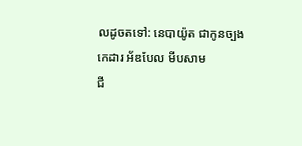លដូចតទៅ: នេបាយ៉ូត ជាកូនច្បង កេដារ អ័ឌបែល មីបសាម
ជី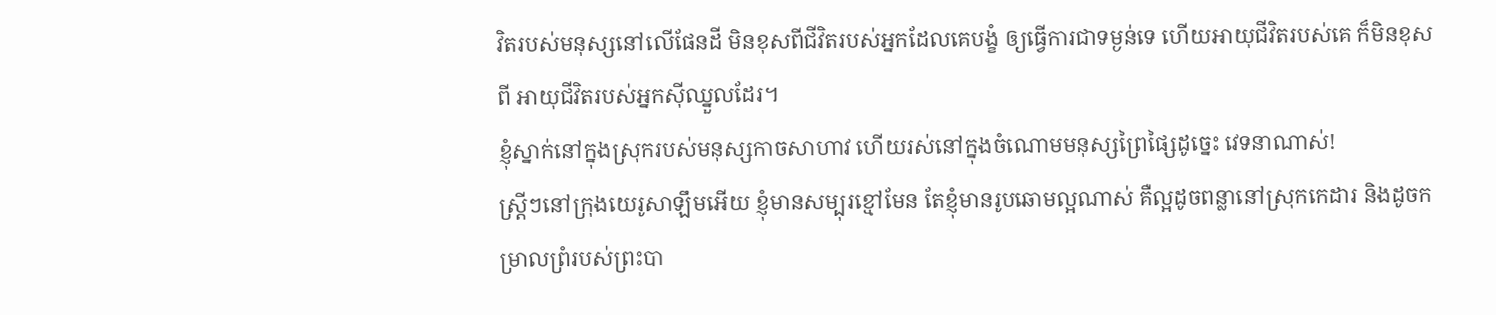វិតរបស់មនុស្សនៅលើផែនដី មិនខុសពីជីវិតរបស់អ្នកដែលគេបង្ខំ ឲ្យធ្វើការជាទម្ងន់ទេ ហើយអាយុជីវិតរបស់គេ ក៏មិនខុសពី អាយុជីវិតរបស់អ្នកស៊ីឈ្នួលដែរ។
ខ្ញុំស្នាក់នៅក្នុងស្រុករបស់មនុស្សកាចសាហាវ ហើយរស់នៅក្នុងចំណោមមនុស្សព្រៃផ្សៃដូច្នេះ វេទនាណាស់!
ស្ត្រីៗនៅក្រុងយេរូសាឡឹមអើយ ខ្ញុំមានសម្បុរខ្មៅមែន តែខ្ញុំមានរូបឆោមល្អណាស់ គឺល្អដូចពន្លានៅស្រុកកេដារ និងដូចកម្រាលព្រំរបស់ព្រះបា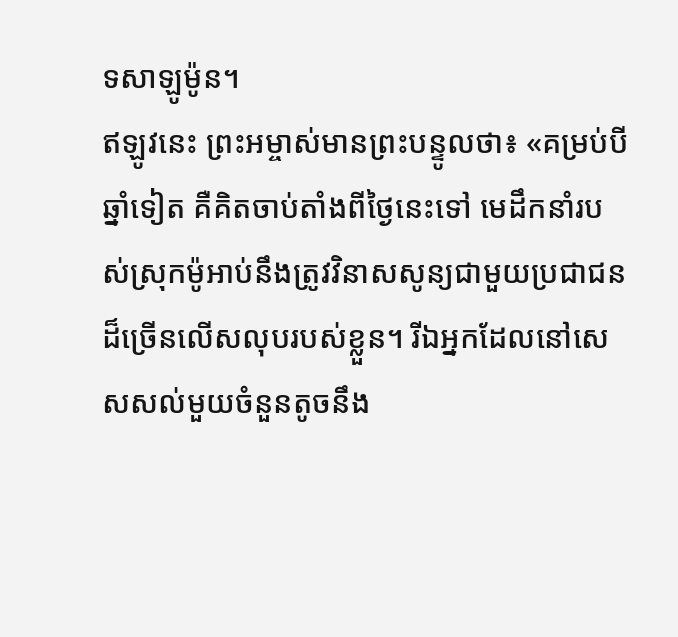ទសាឡូម៉ូន។
ឥឡូវនេះ ព្រះអម្ចាស់មានព្រះបន្ទូលថា៖ «គម្រប់បីឆ្នាំទៀត គឺគិតចាប់តាំងពីថ្ងៃនេះទៅ មេដឹកនាំរបស់ស្រុកម៉ូអាប់នឹងត្រូវវិនាសសូន្យជាមួយប្រជាជនដ៏ច្រើនលើសលុបរបស់ខ្លួន។ រីឯអ្នកដែលនៅសេសសល់មួយចំនួនតូចនឹង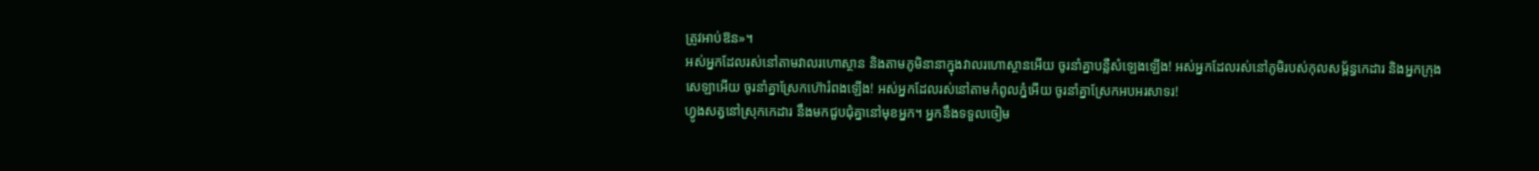ត្រូវអាប់ឱន»។
អស់អ្នកដែលរស់នៅតាមវាលរហោស្ថាន និងតាមភូមិនានាក្នុងវាលរហោស្ថានអើយ ចូរនាំគ្នាបន្លឺសំឡេងឡើង! អស់អ្នកដែលរស់នៅភូមិរបស់កុលសម្ព័ន្ធកេដារ និងអ្នកក្រុងសេឡាអើយ ចូរនាំគ្នាស្រែកហ៊ោរំពងឡើង! អស់អ្នកដែលរស់នៅតាមកំពូលភ្នំអើយ ចូរនាំគ្នាស្រែកអបអរសាទរ!
ហ្វូងសត្វនៅស្រុកកេដារ នឹងមកជួបជុំគ្នានៅមុខអ្នក។ អ្នកនឹងទទួលចៀម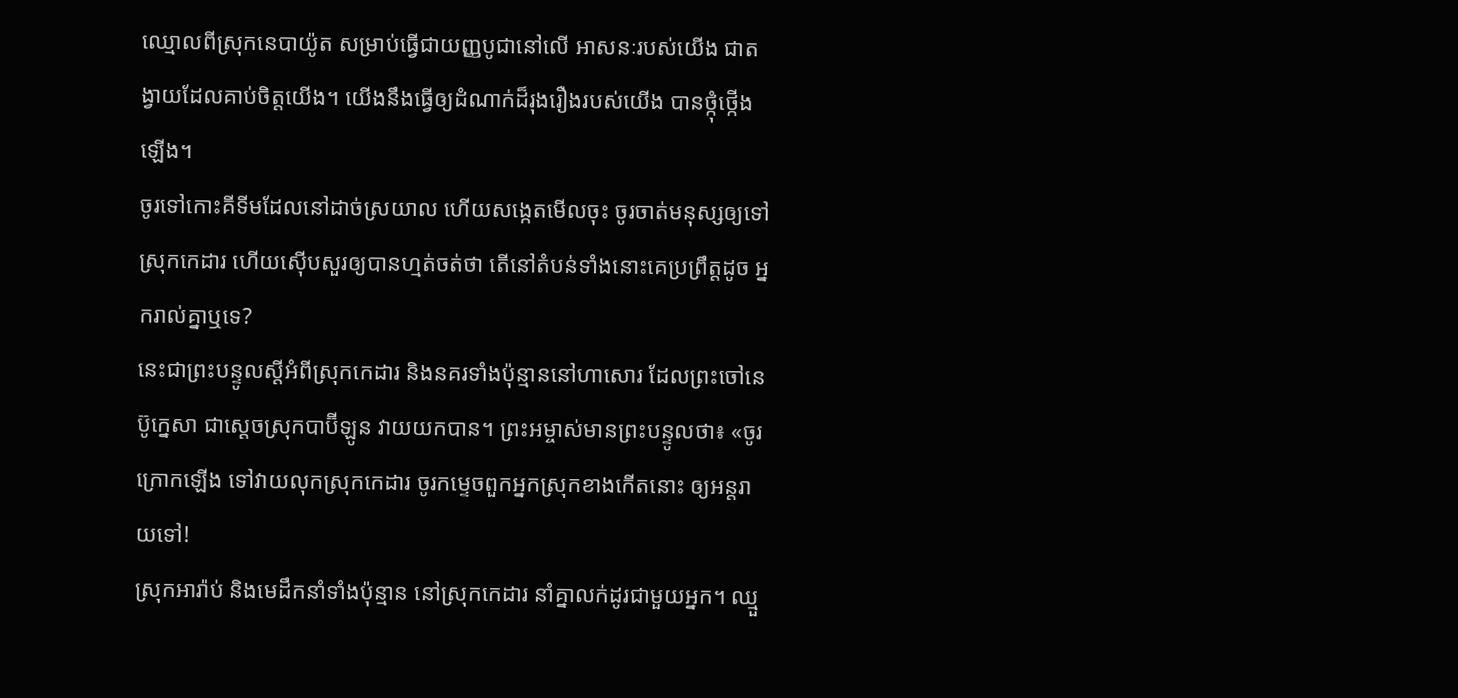ឈ្មោលពីស្រុកនេបាយ៉ូត សម្រាប់ធ្វើជាយញ្ញបូជានៅលើ អាសនៈរបស់យើង ជាតង្វាយដែលគាប់ចិត្តយើង។ យើងនឹងធ្វើឲ្យដំណាក់ដ៏រុងរឿងរបស់យើង បានថ្កុំថ្កើងឡើង។
ចូរទៅកោះគីទីមដែលនៅដាច់ស្រយាល ហើយសង្កេតមើលចុះ ចូរចាត់មនុស្សឲ្យទៅស្រុកកេដារ ហើយស៊ើបសួរឲ្យបានហ្មត់ចត់ថា តើនៅតំបន់ទាំងនោះគេប្រព្រឹត្តដូច អ្នករាល់គ្នាឬទេ?
នេះជាព្រះបន្ទូលស្ដីអំពីស្រុកកេដារ និងនគរទាំងប៉ុន្មាននៅហាសោរ ដែលព្រះចៅនេប៊ូក្នេសា ជាស្ដេចស្រុកបាប៊ីឡូន វាយយកបាន។ ព្រះអម្ចាស់មានព្រះបន្ទូលថា៖ «ចូរក្រោកឡើង ទៅវាយលុកស្រុកកេដារ ចូរកម្ទេចពួកអ្នកស្រុកខាងកើតនោះ ឲ្យអន្តរាយទៅ!
ស្រុកអារ៉ាប់ និងមេដឹកនាំទាំងប៉ុន្មាន នៅស្រុកកេដារ នាំគ្នាលក់ដូរជាមួយអ្នក។ ឈ្មួ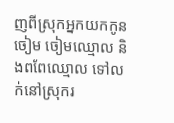ញពីស្រុកអ្នកយកកូនចៀម ចៀមឈ្មោល និងពពែឈ្មោល ទៅលក់នៅស្រុករ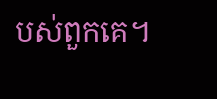បស់ពួកគេ។